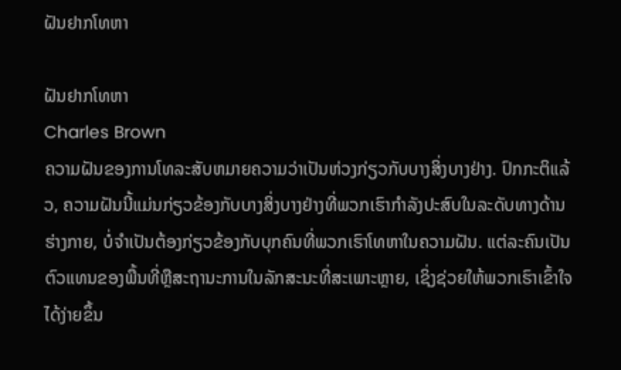ຝັນຢາກໂທຫາ

ຝັນຢາກໂທຫາ
Charles Brown
ຄວາມຝັນຂອງການໂທລະສັບຫມາຍຄວາມວ່າເປັນຫ່ວງກ່ຽວກັບບາງສິ່ງບາງຢ່າງ. ປົກກະຕິແລ້ວ, ຄວາມຝັນນີ້ແມ່ນກ່ຽວຂ້ອງກັບບາງສິ່ງບາງຢ່າງທີ່ພວກເຮົາກໍາລັງປະສົບໃນລະດັບທາງດ້ານຮ່າງກາຍ, ບໍ່ຈໍາເປັນຕ້ອງກ່ຽວຂ້ອງກັບບຸກຄົນທີ່ພວກເຮົາໂທຫາໃນຄວາມຝັນ. ແຕ່ລະຄົນເປັນຕົວແທນຂອງພື້ນທີ່ຫຼືສະຖານະການໃນລັກສະນະທີ່ສະເພາະຫຼາຍ, ເຊິ່ງຊ່ວຍໃຫ້ພວກເຮົາເຂົ້າໃຈໄດ້ງ່າຍຂຶ້ນ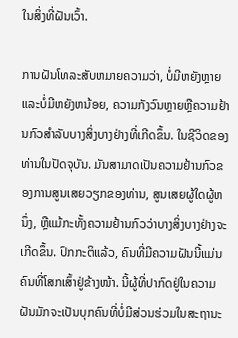ໃນສິ່ງທີ່ຝັນເວົ້າ.

ການຝັນໂທລະສັບຫມາຍຄວາມວ່າ, ບໍ່ມີຫຍັງຫຼາຍແລະບໍ່ມີຫຍັງຫນ້ອຍ, ຄວາມກັງວົນຫຼາຍຫຼືຄວາມຢ້ານກົວສໍາລັບບາງສິ່ງບາງຢ່າງທີ່ເກີດຂຶ້ນ. ໃນຊີວິດຂອງທ່ານໃນປັດຈຸບັນ. ມັນສາມາດເປັນຄວາມຢ້ານກົວຂອງການສູນເສຍວຽກຂອງທ່ານ, ສູນເສຍຜູ້ໃດຜູ້ຫນຶ່ງ, ຫຼືແມ້ກະທັ້ງຄວາມຢ້ານກົວວ່າບາງສິ່ງບາງຢ່າງຈະເກີດຂຶ້ນ. ປົກກະຕິແລ້ວ, ຄົນທີ່ມີຄວາມຝັນນີ້ແມ່ນຄົນທີ່ໂສກເສົ້າຢູ່ຂ້າງໜ້າ. ນີ້ຜູ້ທີ່ປາກົດຢູ່ໃນຄວາມຝັນມັກຈະເປັນບຸກຄົນທີ່ບໍ່ມີສ່ວນຮ່ວມໃນສະຖານະ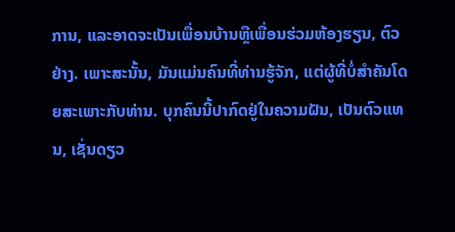ການ, ແລະອາດຈະເປັນເພື່ອນບ້ານຫຼືເພື່ອນຮ່ວມຫ້ອງຮຽນ, ຕົວຢ່າງ. ເພາະສະນັ້ນ, ມັນແມ່ນຄົນທີ່ທ່ານຮູ້ຈັກ, ແຕ່ຜູ້ທີ່ບໍ່ສໍາຄັນໂດຍສະເພາະກັບທ່ານ. ບຸກຄົນນີ້ປາກົດຢູ່ໃນຄວາມຝັນ, ເປັນຕົວແທນ, ເຊັ່ນດຽວ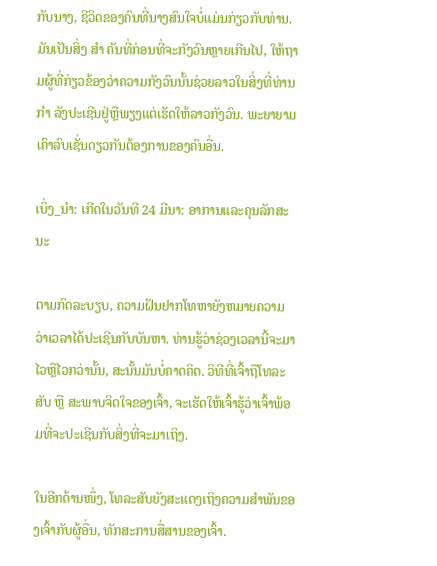ກັບນາງ, ຊີວິດຂອງຄົນທີ່ນາງສົນໃຈບໍ່ແມ່ນກ່ຽວກັບທ່ານ. ມັນເປັນສິ່ງ ສຳ ຄັນທີ່ກ່ອນທີ່ຈະກັງວົນຫຼາຍເກີນໄປ, ໃຫ້ຖາມຜູ້ທີ່ກ່ຽວຂ້ອງວ່າຄວາມກັງວົນນັ້ນຊ່ວຍລາວໃນສິ່ງທີ່ທ່ານ ກຳ ລັງປະເຊີນຢູ່ຫຼືພຽງແຕ່ເຮັດໃຫ້ລາວກັງວົນ. ພະຍາຍາມເຄົາລົບເຊັ່ນດຽວກັນຕ້ອງການຂອງຄົນອື່ນ.

ເບິ່ງ_ນຳ: ເກີດໃນວັນທີ 24 ມີນາ: ອາການແລະຄຸນລັກສະນະ

ຕາມກົດລະບຽບ, ຄວາມຝັນຢາກໂທຫາຍັງຫມາຍຄວາມວ່າເວລາໄດ້ປະເຊີນກັບບັນຫາ. ທ່ານຮູ້ວ່າຊ່ວງເວລານີ້ຈະມາໄວຫຼືໄວກວ່ານັ້ນ, ສະນັ້ນມັນບໍ່ຄາດຄິດ. ວິທີທີ່ເຈົ້າຖືໂທລະສັບ ຫຼື ສະພາບຈິດໃຈຂອງເຈົ້າ, ຈະເຮັດໃຫ້ເຈົ້າຮູ້ວ່າເຈົ້າພ້ອມທີ່ຈະປະເຊີນກັບສິ່ງທີ່ຈະມາເຖິງ.

ໃນອີກດ້ານໜຶ່ງ, ໂທລະສັບຍັງສະແດງເຖິງຄວາມສຳພັນຂອງເຈົ້າກັບຜູ້ອື່ນ, ທັກສະການສື່ສານຂອງເຈົ້າ.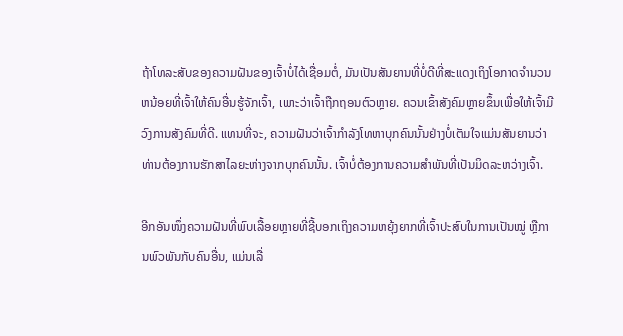ຖ້າໂທລະສັບຂອງຄວາມຝັນຂອງເຈົ້າບໍ່ໄດ້ເຊື່ອມຕໍ່, ມັນເປັນສັນຍານທີ່ບໍ່ດີທີ່ສະແດງເຖິງໂອກາດຈໍານວນຫນ້ອຍທີ່ເຈົ້າໃຫ້ຄົນອື່ນຮູ້ຈັກເຈົ້າ, ເພາະວ່າເຈົ້າຖືກຖອນຕົວຫຼາຍ. ຄວນເຂົ້າສັງຄົມຫຼາຍຂຶ້ນເພື່ອໃຫ້ເຈົ້າມີວົງການສັງຄົມທີ່ດີ. ແທນທີ່ຈະ, ຄວາມຝັນວ່າເຈົ້າກໍາລັງໂທຫາບຸກຄົນນັ້ນຢ່າງບໍ່ເຕັມໃຈແມ່ນສັນຍານວ່າທ່ານຕ້ອງການຮັກສາໄລຍະຫ່າງຈາກບຸກຄົນນັ້ນ. ເຈົ້າບໍ່ຕ້ອງການຄວາມສຳພັນທີ່ເປັນມິດລະຫວ່າງເຈົ້າ.

ອີກອັນໜຶ່ງຄວາມຝັນທີ່ພົບເລື້ອຍຫຼາຍທີ່ຊີ້ບອກເຖິງຄວາມຫຍຸ້ງຍາກທີ່ເຈົ້າປະສົບໃນການເປັນໝູ່ ຫຼືການພົວພັນກັບຄົນອື່ນ, ແມ່ນເລື່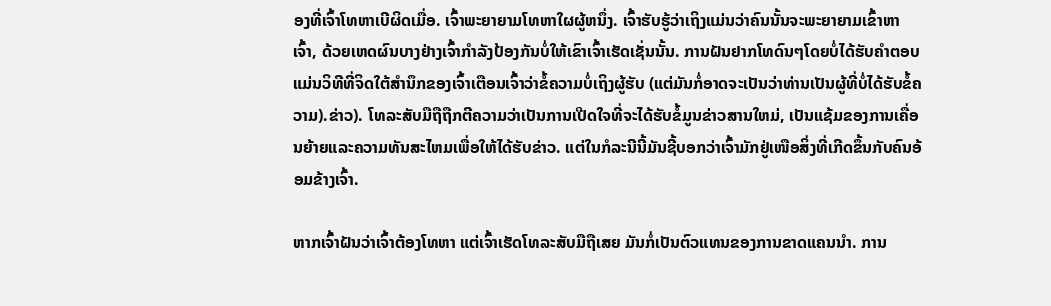ອງທີ່ເຈົ້າໂທຫາເບີຜິດເມື່ອ. ເຈົ້າພະຍາຍາມໂທຫາໃຜຜູ້ຫນຶ່ງ. ເຈົ້າຮັບຮູ້ວ່າເຖິງແມ່ນວ່າຄົນນັ້ນຈະພະຍາຍາມເຂົ້າຫາເຈົ້າ, ດ້ວຍເຫດຜົນບາງຢ່າງເຈົ້າກໍາລັງປ້ອງກັນບໍ່ໃຫ້ເຂົາເຈົ້າເຮັດເຊັ່ນນັ້ນ. ການຝັນຢາກໂທດົນໆໂດຍບໍ່ໄດ້ຮັບຄໍາຕອບແມ່ນວິທີທີ່ຈິດໃຕ້ສໍານຶກຂອງເຈົ້າເຕືອນເຈົ້າວ່າຂໍ້ຄວາມບໍ່ເຖິງຜູ້ຮັບ (ແຕ່ມັນກໍ່ອາດຈະເປັນວ່າທ່ານເປັນຜູ້ທີ່ບໍ່ໄດ້ຮັບຂໍ້ຄວາມ).ຂ່າວ). ໂທລະສັບມືຖືຖືກຕີຄວາມວ່າເປັນການເປີດໃຈທີ່ຈະໄດ້ຮັບຂໍ້ມູນຂ່າວສານໃຫມ່, ເປັນແຊ້ມຂອງການເຄື່ອນຍ້າຍແລະຄວາມທັນສະໄຫມເພື່ອໃຫ້ໄດ້ຮັບຂ່າວ. ແຕ່ໃນກໍລະນີນີ້ມັນຊີ້ບອກວ່າເຈົ້າມັກຢູ່ເໜືອສິ່ງທີ່ເກີດຂຶ້ນກັບຄົນອ້ອມຂ້າງເຈົ້າ.

ຫາກເຈົ້າຝັນວ່າເຈົ້າຕ້ອງໂທຫາ ແຕ່ເຈົ້າເຮັດໂທລະສັບມືຖືເສຍ ມັນກໍ່ເປັນຕົວແທນຂອງການຂາດແຄນນຳ. ການ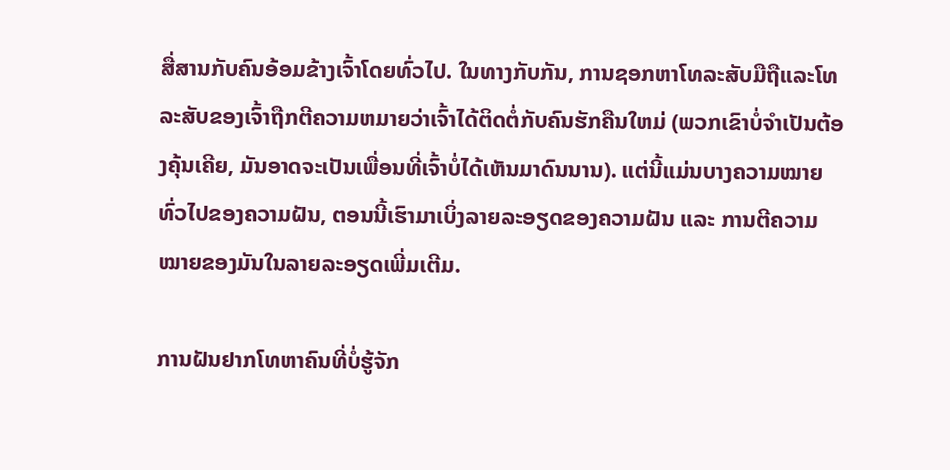ສື່ສານກັບຄົນອ້ອມຂ້າງເຈົ້າໂດຍທົ່ວໄປ. ໃນທາງກັບກັນ, ການຊອກຫາໂທລະສັບມືຖືແລະໂທລະສັບຂອງເຈົ້າຖືກຕີຄວາມຫມາຍວ່າເຈົ້າໄດ້ຕິດຕໍ່ກັບຄົນຮັກຄືນໃຫມ່ (ພວກເຂົາບໍ່ຈໍາເປັນຕ້ອງຄຸ້ນເຄີຍ, ມັນອາດຈະເປັນເພື່ອນທີ່ເຈົ້າບໍ່ໄດ້ເຫັນມາດົນນານ). ແຕ່ນີ້ແມ່ນບາງຄວາມໝາຍທົ່ວໄປຂອງຄວາມຝັນ, ຕອນນີ້ເຮົາມາເບິ່ງລາຍລະອຽດຂອງຄວາມຝັນ ແລະ ການຕີຄວາມໝາຍຂອງມັນໃນລາຍລະອຽດເພີ່ມເຕີມ.

ການຝັນຢາກໂທຫາຄົນທີ່ບໍ່ຮູ້ຈັກ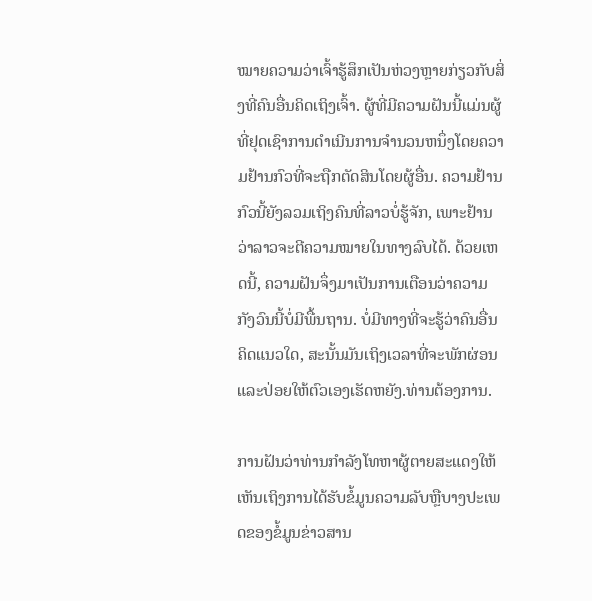ໝາຍຄວາມວ່າເຈົ້າຮູ້ສຶກເປັນຫ່ວງຫຼາຍກ່ຽວກັບສິ່ງທີ່ຄົນອື່ນຄິດເຖິງເຈົ້າ. ຜູ້ທີ່ມີຄວາມຝັນນີ້ແມ່ນຜູ້ທີ່ຢຸດເຊົາການດໍາເນີນການຈໍານວນຫນຶ່ງໂດຍຄວາມຢ້ານກົວທີ່ຈະຖືກຕັດສິນໂດຍຜູ້ອື່ນ. ຄວາມຢ້ານກົວນີ້ຍັງລວມເຖິງຄົນທີ່ລາວບໍ່ຮູ້ຈັກ, ເພາະຢ້ານວ່າລາວຈະຕີຄວາມໝາຍໃນທາງລົບໄດ້. ດ້ວຍເຫດນີ້, ຄວາມຝັນຈຶ່ງມາເປັນການເຕືອນວ່າຄວາມກັງວົນນີ້ບໍ່ມີພື້ນຖານ. ບໍ່ມີທາງທີ່ຈະຮູ້ວ່າຄົນອື່ນຄິດແນວໃດ, ສະນັ້ນມັນເຖິງເວລາທີ່ຈະພັກຜ່ອນແລະປ່ອຍໃຫ້ຕົວເອງເຮັດຫຍັງ.ທ່ານຕ້ອງການ.

ການຝັນວ່າທ່ານກໍາລັງໂທຫາຜູ້ຕາຍສະແດງໃຫ້ເຫັນເຖິງການໄດ້ຮັບຂໍ້ມູນຄວາມລັບຫຼືບາງປະເພດຂອງຂໍ້ມູນຂ່າວສານ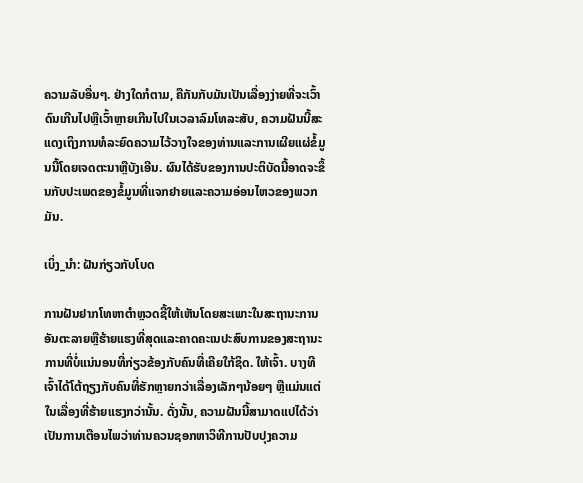ຄວາມລັບອື່ນໆ. ຢ່າງໃດກໍຕາມ, ຄືກັນກັບມັນເປັນເລື່ອງງ່າຍທີ່ຈະເວົ້າດົນເກີນໄປຫຼືເວົ້າຫຼາຍເກີນໄປໃນເວລາລົມໂທລະສັບ, ຄວາມຝັນນີ້ສະແດງເຖິງການທໍລະຍົດຄວາມໄວ້ວາງໃຈຂອງທ່ານແລະການເຜີຍແຜ່ຂໍ້ມູນນີ້ໂດຍເຈດຕະນາຫຼືບັງເອີນ. ຜົນໄດ້ຮັບຂອງການປະຕິບັດນີ້ອາດຈະຂຶ້ນກັບປະເພດຂອງຂໍ້ມູນທີ່ແຈກຢາຍແລະຄວາມອ່ອນໄຫວຂອງພວກມັນ.

ເບິ່ງ_ນຳ: ຝັນກ່ຽວກັບໂບດ

ການຝັນຢາກໂທຫາຕໍາຫຼວດຊີ້ໃຫ້ເຫັນໂດຍສະເພາະໃນສະຖານະການອັນຕະລາຍຫຼືຮ້າຍແຮງທີ່ສຸດແລະຄາດຄະເນປະສົບການຂອງສະຖານະການທີ່ບໍ່ແນ່ນອນທີ່ກ່ຽວຂ້ອງກັບຄົນທີ່ເຄີຍໃກ້ຊິດ. ໃຫ້ເຈົ້າ. ບາງທີເຈົ້າໄດ້ໂຕ້ຖຽງກັບຄົນທີ່ຮັກຫຼາຍກວ່າເລື່ອງເລັກໆນ້ອຍໆ ຫຼືແມ່ນແຕ່ໃນເລື່ອງທີ່ຮ້າຍແຮງກວ່ານັ້ນ. ດັ່ງນັ້ນ, ຄວາມຝັນນີ້ສາມາດແປໄດ້ວ່າເປັນການເຕືອນໄພວ່າທ່ານຄວນຊອກຫາວິທີການປັບປຸງຄວາມ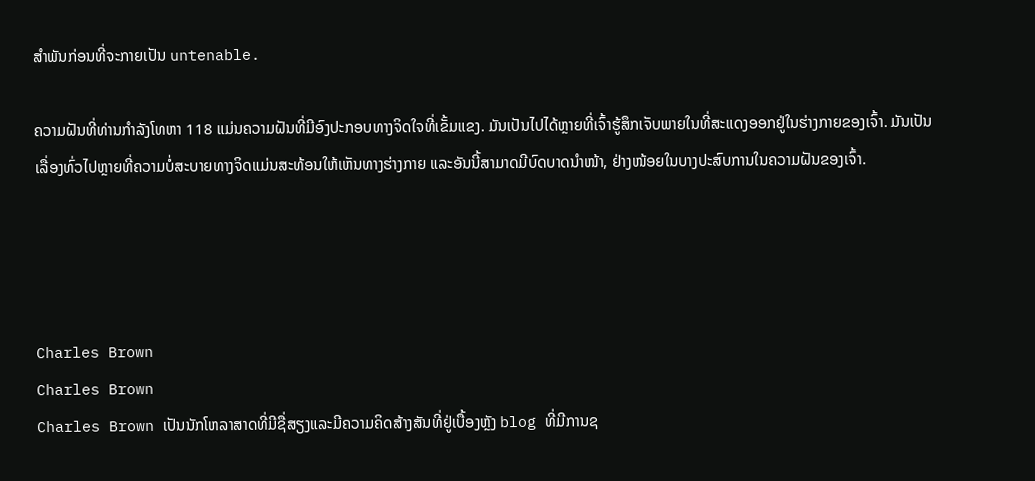ສໍາພັນກ່ອນທີ່ຈະກາຍເປັນ untenable.

ຄວາມຝັນທີ່ທ່ານກໍາລັງໂທຫາ 118 ແມ່ນຄວາມຝັນທີ່ມີອົງປະກອບທາງຈິດໃຈທີ່ເຂັ້ມແຂງ. ມັນເປັນໄປໄດ້ຫຼາຍທີ່ເຈົ້າຮູ້ສຶກເຈັບພາຍໃນທີ່ສະແດງອອກຢູ່ໃນຮ່າງກາຍຂອງເຈົ້າ. ມັນເປັນເລື່ອງທົ່ວໄປຫຼາຍທີ່ຄວາມບໍ່ສະບາຍທາງຈິດແມ່ນສະທ້ອນໃຫ້ເຫັນທາງຮ່າງກາຍ ແລະອັນນີ້ສາມາດມີບົດບາດນໍາໜ້າ, ຢ່າງໜ້ອຍໃນບາງປະສົບການໃນຄວາມຝັນຂອງເຈົ້າ.




Charles Brown
Charles Brown
Charles Brown ເປັນນັກໂຫລາສາດທີ່ມີຊື່ສຽງແລະມີຄວາມຄິດສ້າງສັນທີ່ຢູ່ເບື້ອງຫຼັງ blog ທີ່ມີການຊ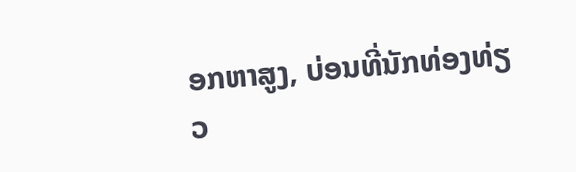ອກຫາສູງ, ບ່ອນທີ່ນັກທ່ອງທ່ຽວ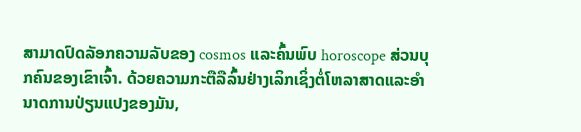ສາມາດປົດລັອກຄວາມລັບຂອງ cosmos ແລະຄົ້ນພົບ horoscope ສ່ວນບຸກຄົນຂອງເຂົາເຈົ້າ. ດ້ວຍຄວາມກະຕືລືລົ້ນຢ່າງເລິກເຊິ່ງຕໍ່ໂຫລາສາດແລະອໍານາດການປ່ຽນແປງຂອງມັນ,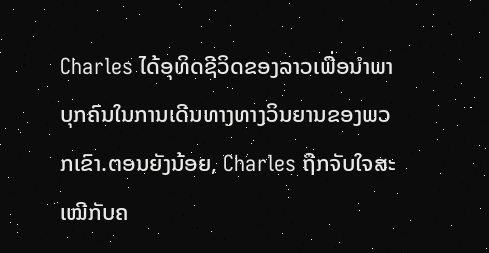Charles ໄດ້ອຸທິດຊີວິດຂອງລາວເພື່ອນໍາພາບຸກຄົນໃນການເດີນທາງທາງວິນຍານຂອງພວກເຂົາ.ຕອນຍັງນ້ອຍ, Charles ຖືກຈັບໃຈສະເໝີກັບຄ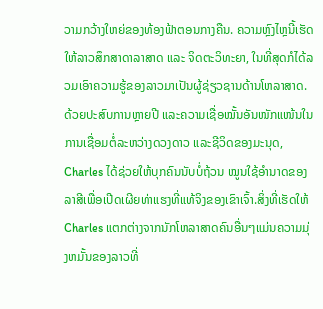ວາມກວ້າງໃຫຍ່ຂອງທ້ອງຟ້າຕອນກາງຄືນ. ຄວາມຫຼົງໄຫຼນີ້ເຮັດໃຫ້ລາວສຶກສາດາລາສາດ ແລະ ຈິດຕະວິທະຍາ, ໃນທີ່ສຸດກໍໄດ້ລວມເອົາຄວາມຮູ້ຂອງລາວມາເປັນຜູ້ຊ່ຽວຊານດ້ານໂຫລາສາດ. ດ້ວຍປະສົບການຫຼາຍປີ ແລະຄວາມເຊື່ອໝັ້ນອັນໜັກແໜ້ນໃນການເຊື່ອມຕໍ່ລະຫວ່າງດວງດາວ ແລະຊີວິດຂອງມະນຸດ, Charles ໄດ້ຊ່ວຍໃຫ້ບຸກຄົນນັບບໍ່ຖ້ວນ ໝູນໃຊ້ອຳນາດຂອງລາສີເພື່ອເປີດເຜີຍທ່າແຮງທີ່ແທ້ຈິງຂອງເຂົາເຈົ້າ.ສິ່ງທີ່ເຮັດໃຫ້ Charles ແຕກຕ່າງຈາກນັກໂຫລາສາດຄົນອື່ນໆແມ່ນຄວາມມຸ່ງຫມັ້ນຂອງລາວທີ່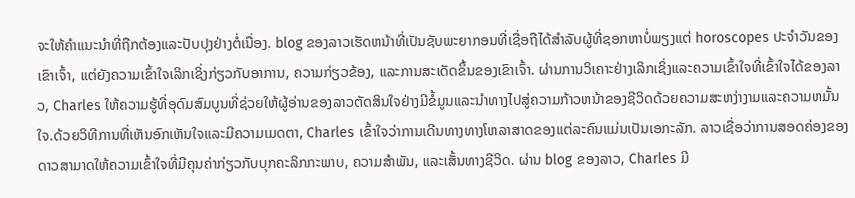ຈະໃຫ້ຄໍາແນະນໍາທີ່ຖືກຕ້ອງແລະປັບປຸງຢ່າງຕໍ່ເນື່ອງ. blog ຂອງລາວເຮັດຫນ້າທີ່ເປັນຊັບພະຍາກອນທີ່ເຊື່ອຖືໄດ້ສໍາລັບຜູ້ທີ່ຊອກຫາບໍ່ພຽງແຕ່ horoscopes ປະຈໍາວັນຂອງເຂົາເຈົ້າ, ແຕ່ຍັງຄວາມເຂົ້າໃຈເລິກເຊິ່ງກ່ຽວກັບອາການ, ຄວາມກ່ຽວຂ້ອງ, ແລະການສະເດັດຂຶ້ນຂອງເຂົາເຈົ້າ. ຜ່ານການວິເຄາະຢ່າງເລິກເຊິ່ງແລະຄວາມເຂົ້າໃຈທີ່ເຂົ້າໃຈໄດ້ຂອງລາວ, Charles ໃຫ້ຄວາມຮູ້ທີ່ອຸດົມສົມບູນທີ່ຊ່ວຍໃຫ້ຜູ້ອ່ານຂອງລາວຕັດສິນໃຈຢ່າງມີຂໍ້ມູນແລະນໍາທາງໄປສູ່ຄວາມກ້າວຫນ້າຂອງຊີວິດດ້ວຍຄວາມສະຫງ່າງາມແລະຄວາມຫມັ້ນໃຈ.ດ້ວຍວິທີການທີ່ເຫັນອົກເຫັນໃຈແລະມີຄວາມເມດຕາ, Charles ເຂົ້າໃຈວ່າການເດີນທາງທາງໂຫລາສາດຂອງແຕ່ລະຄົນແມ່ນເປັນເອກະລັກ. ລາວເຊື່ອວ່າການສອດຄ່ອງຂອງດາວສາມາດໃຫ້ຄວາມເຂົ້າໃຈທີ່ມີຄຸນຄ່າກ່ຽວກັບບຸກຄະລິກກະພາບ, ຄວາມສໍາພັນ, ແລະເສັ້ນທາງຊີວິດ. ຜ່ານ blog ຂອງລາວ, Charles ມີ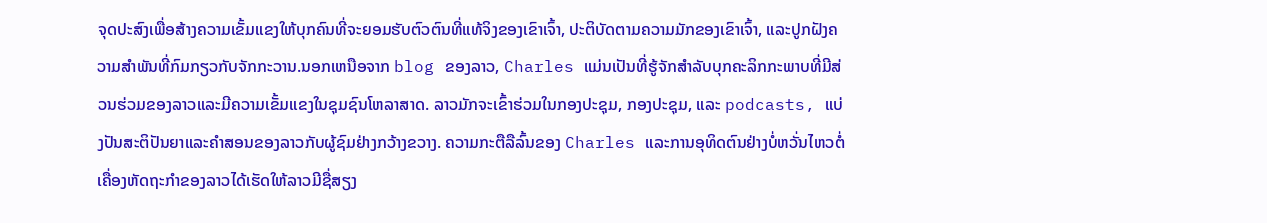ຈຸດປະສົງເພື່ອສ້າງຄວາມເຂັ້ມແຂງໃຫ້ບຸກຄົນທີ່ຈະຍອມຮັບຕົວຕົນທີ່ແທ້ຈິງຂອງເຂົາເຈົ້າ, ປະຕິບັດຕາມຄວາມມັກຂອງເຂົາເຈົ້າ, ແລະປູກຝັງຄວາມສໍາພັນທີ່ກົມກຽວກັບຈັກກະວານ.ນອກເຫນືອຈາກ blog ຂອງລາວ, Charles ແມ່ນເປັນທີ່ຮູ້ຈັກສໍາລັບບຸກຄະລິກກະພາບທີ່ມີສ່ວນຮ່ວມຂອງລາວແລະມີຄວາມເຂັ້ມແຂງໃນຊຸມຊົນໂຫລາສາດ. ລາວມັກຈະເຂົ້າຮ່ວມໃນກອງປະຊຸມ, ກອງປະຊຸມ, ແລະ podcasts, ແບ່ງປັນສະຕິປັນຍາແລະຄໍາສອນຂອງລາວກັບຜູ້ຊົມຢ່າງກວ້າງຂວາງ. ຄວາມກະຕືລືລົ້ນຂອງ Charles ແລະການອຸທິດຕົນຢ່າງບໍ່ຫວັ່ນໄຫວຕໍ່ເຄື່ອງຫັດຖະກໍາຂອງລາວໄດ້ເຮັດໃຫ້ລາວມີຊື່ສຽງ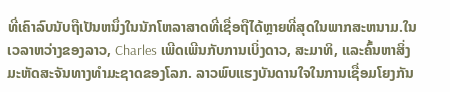ທີ່ເຄົາລົບນັບຖືເປັນຫນຶ່ງໃນນັກໂຫລາສາດທີ່ເຊື່ອຖືໄດ້ຫຼາຍທີ່ສຸດໃນພາກສະຫນາມ.ໃນເວລາຫວ່າງຂອງລາວ, Charles ເພີດເພີນກັບການເບິ່ງດາວ, ສະມາທິ, ແລະຄົ້ນຫາສິ່ງມະຫັດສະຈັນທາງທໍາມະຊາດຂອງໂລກ. ລາວພົບແຮງບັນດານໃຈໃນການເຊື່ອມໂຍງກັນ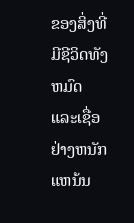ຂອງສິ່ງທີ່ມີຊີວິດທັງຫມົດແລະເຊື່ອຢ່າງຫນັກແຫນ້ນ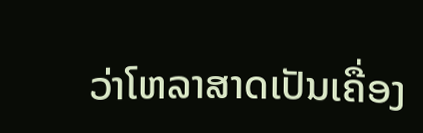ວ່າໂຫລາສາດເປັນເຄື່ອງ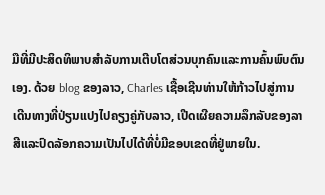ມືທີ່ມີປະສິດທິພາບສໍາລັບການເຕີບໂຕສ່ວນບຸກຄົນແລະການຄົ້ນພົບຕົນເອງ. ດ້ວຍ blog ຂອງລາວ, Charles ເຊື້ອເຊີນທ່ານໃຫ້ກ້າວໄປສູ່ການເດີນທາງທີ່ປ່ຽນແປງໄປຄຽງຄູ່ກັບລາວ, ເປີດເຜີຍຄວາມລຶກລັບຂອງລາສີແລະປົດລັອກຄວາມເປັນໄປໄດ້ທີ່ບໍ່ມີຂອບເຂດທີ່ຢູ່ພາຍໃນ.